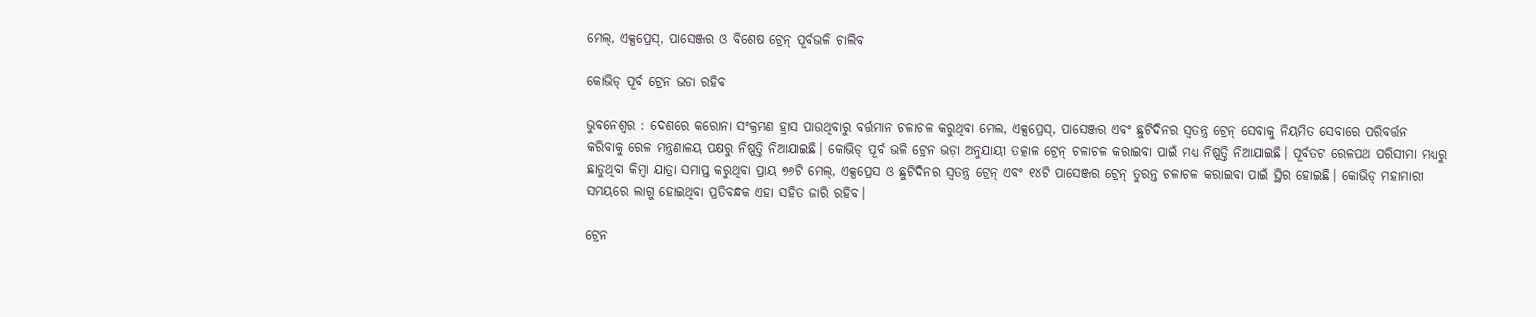ମେଲ୍, ଏକ୍ସପ୍ରେସ୍, ପାସେଞ୍ଜର ଓ ବିଶେଷ ଟ୍ରେନ୍ ପୂର୍ବଭଳି ଚାଲିବ

କୋଭିଡ୍ ପୂର୍ବ ଟ୍ରେନ ଭଡା ରହିବ

ଭୁବନେଶ୍ୱର : ଦେଶରେ କରୋନା ସଂକ୍ରମଣ ହ୍ରାସ ପାଉଥିବାରୁ ବର୍ତ୍ତମାନ ଚଳାଚଳ କରୁଥିବା ମେଲ, ଏକ୍ସପ୍ରେସ୍, ପାସେଞ୍ଜର ଏବଂ ଛୁଟିଦିନର ସ୍ୱତନ୍ତ୍ର ଟ୍ରେନ୍ ସେବାକୁ ନିୟମିତ ସେବାରେ ପରିବର୍ତ୍ତନ କରିବାକୁ ରେଳ ମନ୍ତ୍ରଣାଳୟ ପକ୍ଷରୁ ନିଷ୍ପତ୍ତି ନିଆଯାଇଛି। କୋଭିଡ୍ ପୂର୍ବ ଭଳି ଟ୍ରେନ ଭଡ଼ା ଅନୁଯାୟୀ ତତ୍କାଳ ଟ୍ରେନ୍ ଚଳାଚଳ କରାଇବା ପାଇଁ ମଧ୍ୟ ନିଷ୍ପତ୍ତି ନିଆଯାଇଛି। ପୂର୍ବତଟ ରେଳପଥ ପରିସୀମା ମଧ୍ୟରୁ ଛାଡୁଥିବା କିମ୍ବା ଯାତ୍ରା ସମାପ୍ତ କରୁଥିବା ପ୍ରାୟ ୭୬ଟି ମେଲ୍, ଏକ୍ସପ୍ରେସ ଓ ଛୁଟିଦିନର ସ୍ୱତନ୍ତ୍ର ଟ୍ରେନ୍ ଏବଂ ୧୪ଟି ପାସେଞ୍ଜର ଟ୍ରେନ୍ ତୁରନ୍ତ ଚଳାଚଳ କରାଇବା ପାଇଁ ସ୍ଥିର ହୋଇଛି। କୋଭିଡ୍ ମହାମାରୀ ସମୟରେ ଲାଗୁ ହୋଇଥିବା ପ୍ରତିବନ୍ଧକ ଏହା ସହିତ ଜାରି ରହିବ।

ଟ୍ରେନ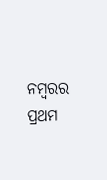ନମ୍ବରର ପ୍ରଥମ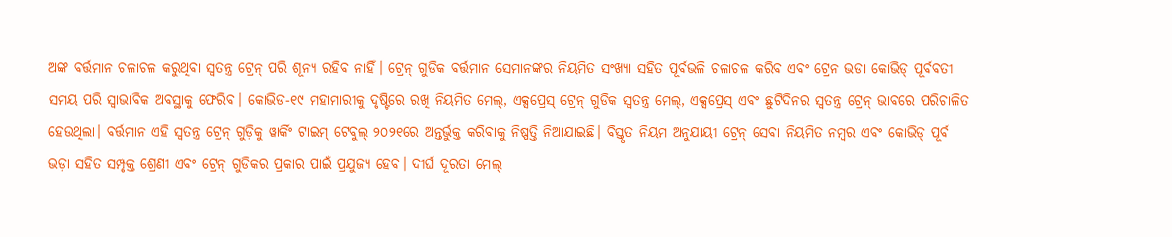ଅଙ୍କ ବର୍ତ୍ତମାନ ଚଳାଚଳ କରୁଥିବା ସ୍ୱତନ୍ତ୍ର ଟ୍ରେନ୍ ପରି ଶୂନ୍ୟ ରହିବ ନାହିଁ। ଟ୍ରେନ୍ ଗୁଡିକ ବର୍ତ୍ତମାନ ସେମାନଙ୍କର ନିୟମିତ ସଂଖ୍ୟା ସହିତ ପୂର୍ବଭଳି ଚଳାଚଳ କରିବ ଏବଂ ଟ୍ରେନ ଭଡା କୋଭିଡ୍ ପୂର୍ବବତୀ ସମୟ ପରି ସ୍ୱାଭାବିକ ଅବସ୍ଥାକୁ ଫେରିବ। କୋଭିଡ-୧୯ ମହାମାରୀକୁ ଦୃଷ୍ଟିରେ ରଖି ନିୟମିତ ମେଲ୍, ଏକ୍ସପ୍ରେସ୍ ଟ୍ରେନ୍ ଗୁଡିକ ସ୍ୱତନ୍ତ୍ର ମେଲ୍, ଏକ୍ସପ୍ରେସ୍ ଏବଂ ଛୁଟିଦିନର ସ୍ୱତନ୍ତ୍ର ଟ୍ରେନ୍ ଭାବରେ ପରିଚାଳିତ ହେଉଥିଲା। ବର୍ତ୍ତମାନ ଏହି ସ୍ୱତନ୍ତ୍ର ଟ୍ରେନ୍ ଗୁଡ଼ିକୁ ୱାର୍କିଂ ଟାଇମ୍ ଟେବୁଲ୍ ୨୦୨୧ରେ ଅନ୍ତର୍ଭୁକ୍ତ କରିବାକୁ ନିଷ୍ପତ୍ତି ନିଆଯାଇଛି। ବିସ୍ତୃତ ନିୟମ ଅନୁଯାୟୀ ଟ୍ରେନ୍ ସେବା ନିୟମିତ ନମ୍ବର ଏବଂ କୋଭିଡ୍ ପୂର୍ବ ଭଡ଼ା ସହିତ ସମ୍ପୃକ୍ତ ଶ୍ରେଣୀ ଏବଂ ଟ୍ରେନ୍ ଗୁଡିକର ପ୍ରକାର ପାଇଁ ପ୍ରଯୁଜ୍ୟ ହେବ। ଦୀର୍ଘ ଦୂରତା ମେଲ୍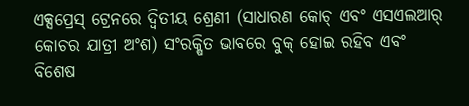ଏକ୍ସପ୍ରେସ୍ ଟ୍ରେନରେ ଦ୍ୱିତୀୟ ଶ୍ରେଣୀ (ସାଧାରଣ କୋଚ୍ ଏବଂ ଏସଏଲଆର୍ କୋଚର ଯାତ୍ରୀ ଅଂଶ) ସଂରକ୍ଷିତ ଭାବରେ ବୁକ୍ ହୋଇ ରହିବ ଏବଂ ବିଶେଷ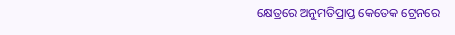କ୍ଷେତ୍ରରେ ଅନୁମତିପ୍ରାପ୍ତ କେତେକ ଟ୍ରେନରେ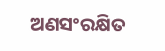ଅଣସଂରକ୍ଷିତ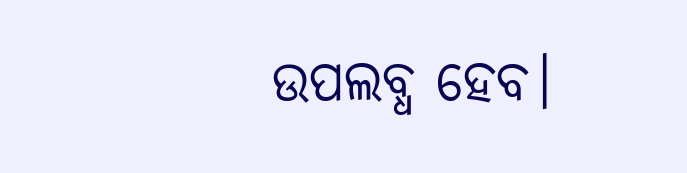ଉପଲବ୍ଧ ହେବ।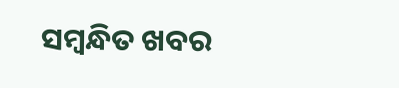ସମ୍ବନ୍ଧିତ ଖବର